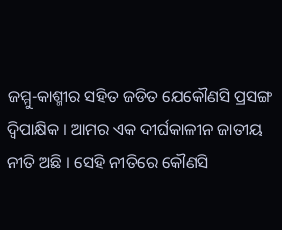ଜମ୍ମୁ-କାଶ୍ମୀର ସହିତ ଜଡିତ ଯେକୌଣସି ପ୍ରସଙ୍ଗ ଦ୍ୱିପାକ୍ଷିକ । ଆମର ଏକ ଦୀର୍ଘକାଳୀନ ଜାତୀୟ ନୀତି ଅଛି । ସେହି ନୀତିରେ କୌଣସି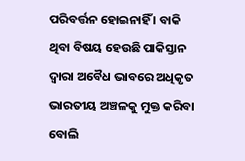ପରିବର୍ତ୍ତନ ହୋଇନାହିଁ । ବାକି ଥିବା ବିଷୟ ହେଉଛି ପାକିସ୍ତାନ ଦ୍ୱାରା ଅବୈଧ ଭାବରେ ଅଧିକୃତ ଭାରତୀୟ ଅଞ୍ଚଳକୁ ମୁକ୍ତ କରିବା ବୋଲି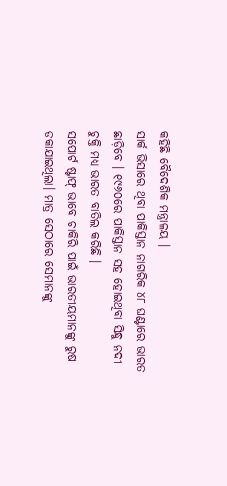କହିଛି ବୈଦେଶିକ ମନ୍ତ୍ରାଳୟ ।
ସାର୍କ ଭିସାରେ ଥିବା ପାକିସ୍ତାନ ନାଗରିକ ୪୮ ଘଣ୍ଟାରେ ଭାରତ ଛାଡ଼ିବେ । ୧୯୬୦ରେ ପାକିସ୍ତାନ ସହ ହୋଇଥିବା ସିନ୍ଧୁ ନଦୀ ଚୁକ୍ତି ମଧ୍ୟ ଭାରତ ବାତିଲ କରିଛି ।
ସପୋର୍ଟ ଷ୍ଟାଫ୍ ଭାବେ ଚାକିରି ପାଇଁ ଭାରତୀୟମାନଙ୍କୁ ରୁଷ ଡକାଯାଇଥିଲା। ମାତ୍ର ସେଠାରେ ସେମାନଙ୍କୁ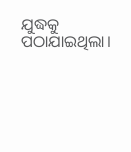ଯୁଦ୍ଧକୁ ପଠାଯାଇଥିଲା।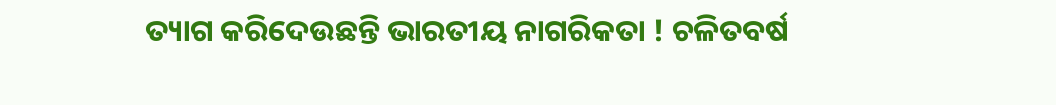ତ୍ୟାଗ କରିଦେଉଛନ୍ତି ଭାରତୀୟ ନାଗରିକତା ! ଚଳିତବର୍ଷ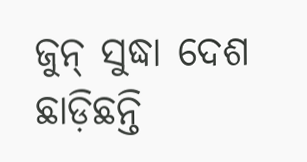ଜୁନ୍ ସୁଦ୍ଧା ଦେଶ ଛାଡ଼ିଛନ୍ତି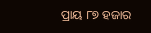ପ୍ରାୟ ୮୭ ହଜାର